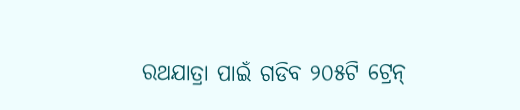ରଥଯାତ୍ରା ପାଇଁ ଗଡିବ ୨୦୫ଟି ଟ୍ରେନ୍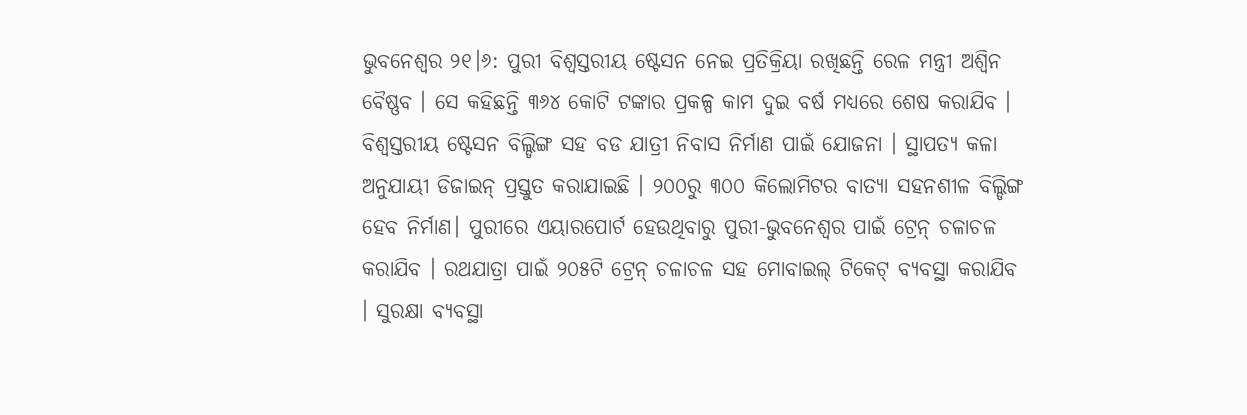ଭୁବନେଶ୍ବର ୨୧।୬: ପୁରୀ ବିଶ୍ବସ୍ତରୀୟ ଷ୍ଟେସନ ନେଇ ପ୍ରତିକ୍ରିୟା ରଖିଛନ୍ତି ରେଳ ମନ୍ତ୍ରୀ ଅଶ୍ଵିନ ବୈଷ୍ଣବ । ସେ କହିଛନ୍ତି ୩୬୪ କୋଟି ଟଙ୍କାର ପ୍ରକଳ୍ପ କାମ ଦୁଇ ବର୍ଷ ମଧ୍ୟରେ ଶେଷ କରାଯିବ । ବିଶ୍ଵସ୍ତରୀୟ ଷ୍ଟେସନ ବିଲ୍ଡିଙ୍ଗ ସହ ବଡ ଯାତ୍ରୀ ନିବାସ ନିର୍ମାଣ ପାଇଁ ଯୋଜନା । ସ୍ଥାପତ୍ୟ କଳା ଅନୁଯାୟୀ ଡିଜାଇନ୍ ପ୍ରସ୍ତୁତ କରାଯାଇଛି । ୨୦୦ରୁ ୩୦୦ କିଲୋମିଟର ବାତ୍ୟା ସହନଶୀଳ ବିଲ୍ଡିଙ୍ଗ ହେବ ନିର୍ମାଣ। ପୁରୀରେ ଏୟାରପୋର୍ଟ ହେଉଥିବାରୁ ପୁରୀ-ଭୁବନେଶ୍ବର ପାଇଁ ଟ୍ରେନ୍ ଚଳାଚଳ କରାଯିବ । ରଥଯାତ୍ରା ପାଇଁ ୨୦୫ଟି ଟ୍ରେନ୍ ଚଳାଚଳ ସହ ମୋବାଇଲ୍ ଟିକେଟ୍ ବ୍ୟବସ୍ଥା କରାଯିବ । ସୁରକ୍ଷା ବ୍ୟବସ୍ଥା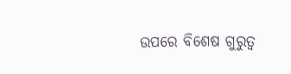ଉପରେ ବିଶେଷ ଗୁରୁତ୍ବ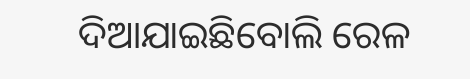ଦିଆଯାଇଛିବୋଲି ରେଳ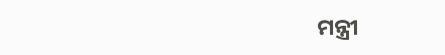ମନ୍ତ୍ରୀ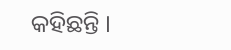କହିଛନ୍ତି ।